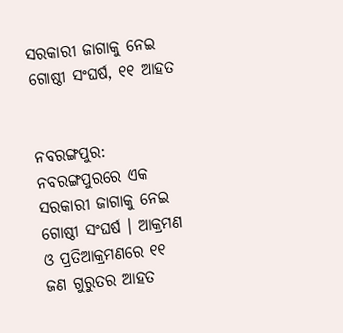ସରକାରୀ ଜାଗାକୁ ନେଇ ଗୋଷ୍ଠୀ ସଂଘର୍ଷ, ୧୧ ଆହତ


ନବରଙ୍ଗପୁର: ନବରଙ୍ଗପୁରରେ ଏକ ସରକାରୀ ଜାଗାକୁ ନେଇ ଗୋଷ୍ଠୀ ସଂଘର୍ଷ । ଆକ୍ରମଣ ଓ ପ୍ରତିଆକ୍ରମଣରେ ୧୧ ଜଣ ଗୁରୁତର ଆହତ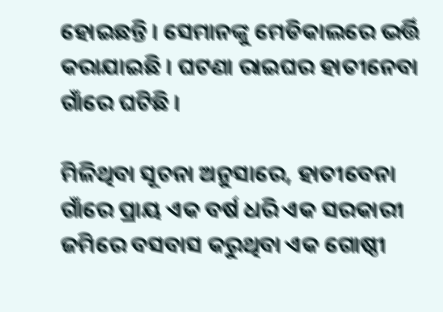ହୋଇଛନ୍ତି । ସେମାନଙ୍କୁ ମେଡିକାଲରେ ଭର୍ତ୍ତି କରାଯାଇଛି । ଘଟଣା ରାଇଘର ହାତୀନେବା ଗାଁରେ ଘଟିଛି ।

ମିଳିଥିବା ସୂଚନା ଅନୁସାରେ, ହାତୀବେନା ଗାଁରେ ପ୍ରାୟ ଏକ ବର୍ଷ ଧରି ଏକ ସରକାରୀ ଜମିରେ ବସବାସ କରୁଥିବା ଏକ ଗୋଷ୍ଠୀ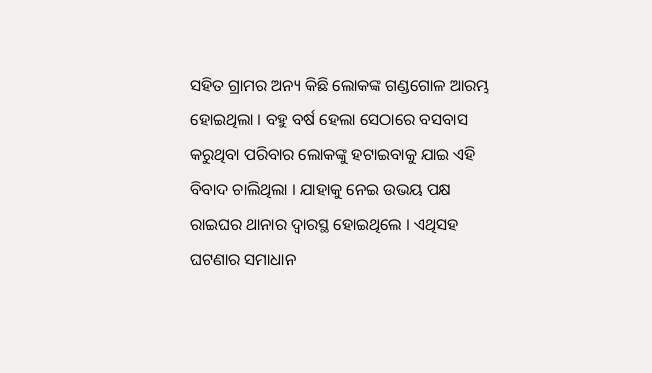ସହିତ ଗ୍ରାମର ଅନ୍ୟ କିଛି ଲୋକଙ୍କ ଗଣ୍ଡଗୋଳ ଆରମ୍ଭ ହୋଇଥିଲା । ବହୁ ବର୍ଷ ହେଲା ସେଠାରେ ବସବାସ କରୁଥିବା ପରିବାର ଲୋକଙ୍କୁ ହଟାଇବାକୁ ଯାଇ ଏହି ବିବାଦ ଚାଲିଥିଲା । ଯାହାକୁ ନେଇ ଉଭୟ ପକ୍ଷ ରାଇଘର ଥାନାର ଦ୍ୱାରସ୍ଥ ହୋଇଥିଲେ । ଏଥିସହ ଘଟଣାର ସମାଧାନ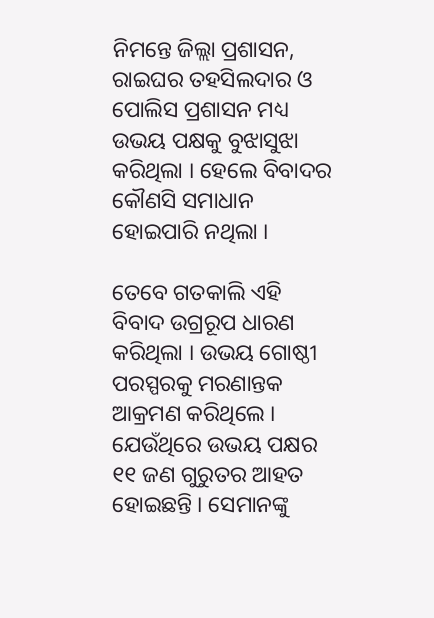ନିମନ୍ତେ ଜିଲ୍ଲା ପ୍ରଶାସନ, ରାଇଘର ତହସିଲଦାର ଓ ପୋଲିସ ପ୍ରଶାସନ ମଧ୍ୟ ଉଭୟ ପକ୍ଷକୁ ବୁଝାସୁଝା କରିଥିଲା । ହେଲେ ବିବାଦର କୌଣସି ସମାଧାନ ହୋଇପାରି ନଥିଲା ।

ତେବେ ଗତକାଲି ଏହି ବିବାଦ ଉଗ୍ରରୂପ ଧାରଣ କରିଥିଲା । ଉଭୟ ଗୋଷ୍ଠୀ ପରସ୍ପରକୁ ମରଣାନ୍ତକ ଆକ୍ରମଣ କରିଥିଲେ । ଯେଉଁଥିରେ ଉଭୟ ପକ୍ଷର ୧୧ ଜଣ ଗୁରୁତର ଆହତ ହୋଇଛନ୍ତି । ସେମାନଙ୍କୁ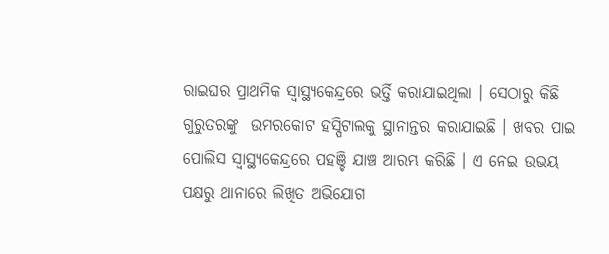ରାଇଘର ପ୍ରାଥମିକ ସ୍ୱାସ୍ଥ୍ୟକେନ୍ଦ୍ରରେ ଭର୍ତ୍ତି କରାଯାଇଥିଲା । ସେଠାରୁ କିଛି ଗୁରୁତରଙ୍କୁ  ଉମରକୋଟ ହସ୍ପିଟାଲକୁ ସ୍ଥାନାନ୍ତର କରାଯାଇଛି । ଖବର ପାଇ ପୋଲିସ ସ୍ୱାସ୍ଥ୍ୟକେନ୍ଦ୍ରରେ ପହଞ୍ଚି ଯାଞ୍ଚ ଆରମ୍ଭ କରିଛି । ଏ ନେଇ ଉଭୟ ପକ୍ଷରୁ ଥାନାରେ ଲିଖିତ ଅଭିଯୋଗ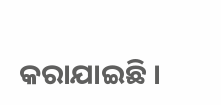କରାଯାଇଛି ।